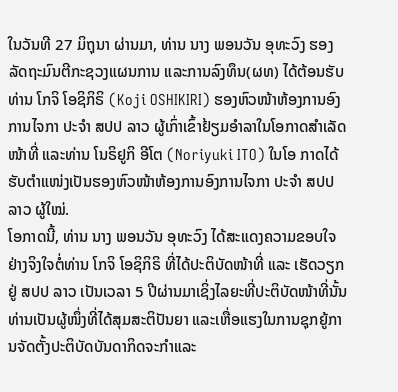ໃນວັນທີ 27 ມິຖຸນາ ຜ່ານມາ, ທ່ານ ນາງ ພອນວັນ ອຸທະວົງ ຮອງລັດຖະມົນຕີກະຊວງແຜນການ ແລະການລົງທຶນ(ຜທ) ໄດ້ຕ້ອນຮັບ ທ່ານ ໂກຈິ ໂອຊິກິຣິ (Koji OSHIKIRI) ຮອງຫົວໜ້າຫ້ອງການອົງການໄຈກາ ປະຈຳ ສປປ ລາວ ຜູ້ເກົ່າເຂົ້າຢ້ຽມອຳລາໃນໂອກາດສໍາເລັດໜ້າທີ່ ແລະທ່ານ ໂນຣິຢູກິ ອີໂຕ (Noriyuki ITO) ໃນໂອ ກາດໄດ້ຮັບຕຳແໜ່ງເປັນຮອງຫົວໜ້າຫ້ອງການອົງການໄຈກາ ປະຈຳ ສປປ ລາວ ຜູ້ໃໝ່.
ໂອກາດນີ້, ທ່ານ ນາງ ພອນວັນ ອຸທະວົງ ໄດ້ສະແດງຄວາມຂອບໃຈຢ່າງຈິງໃຈຕໍ່ທ່ານ ໂກຈິ ໂອຊິກິຣິ ທີ່ໄດ້ປະຕິບັດໜ້າທີ່ ແລະ ເຮັດວຽກຢູ່ ສປປ ລາວ ເປັນເວລາ 5 ປີຜ່ານມາເຊິ່ງໄລຍະທີ່ປະຕິບັດໜ້າທີ່ນັ້ນທ່ານເປັນຜູ້ໜຶ່ງທີ່ໄດ້ສຸມສະຕິປັນຍາ ແລະເຫື່ອແຮງໃນການຊຸກຍູ້ການຈັດຕັ້ງປະຕິບັດບັນດາກິດຈະກຳແລະ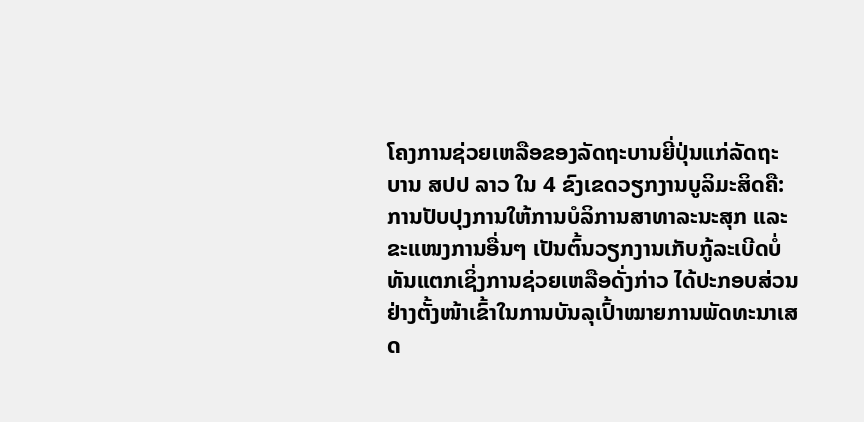ໂຄງການຊ່ວຍເຫລືອຂອງລັດຖະບານຍີ່ປຸ່ນແກ່ລັດຖະບານ ສປປ ລາວ ໃນ 4 ຂົງເຂດວຽກງານບູລິມະສິດຄື: ການປັບປຸງການໃຫ້ການບໍລິການສາທາລະນະສຸກ ແລະຂະແໜງການອື່ນໆ ເປັນຕົ້ນວຽກງານເກັບກູ້ລະເບີດບໍ່ທັນແຕກເຊິ່ງການຊ່ວຍເຫລືອດັ່ງກ່າວ ໄດ້ປະກອບສ່ວນຢ່າງຕັ້ງໜ້າເຂົ້າໃນການບັນລຸເປົ້າໝາຍການພັດທະນາເສດ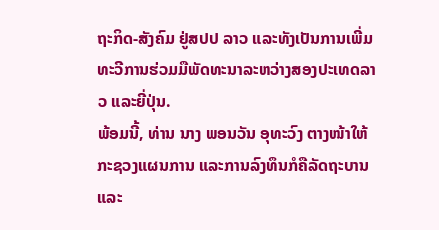ຖະກິດ-ສັງຄົມ ຢູ່ສປປ ລາວ ແລະທັງເປັນການເພີ່ມທະວີການຮ່ວມມືພັດທະນາລະຫວ່າງສອງປະເທດລາວ ແລະຍີ່ປຸ່ນ.
ພ້ອມນີ້, ທ່ານ ນາງ ພອນວັນ ອຸທະວົງ ຕາງໜ້າໃຫ້ກະຊວງແຜນການ ແລະການລົງທຶນກໍຄືລັດຖະບານ ແລະ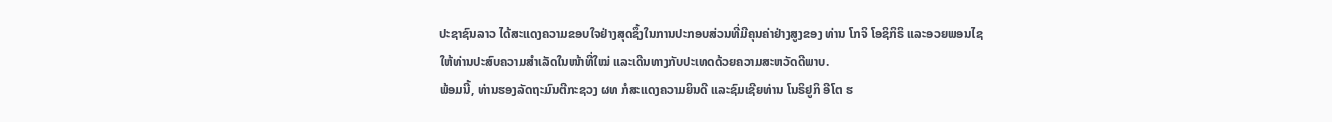ປະຊາຊົນລາວ ໄດ້ສະແດງຄວາມຂອບໃຈຢ່າງສຸດຊຶ້ງໃນການປະກອບສ່ວນທີ່ມີຄຸນຄ່າຢ່າງສູງຂອງ ທ່ານ ໂກຈິ ໂອຊິກິຣິ ແລະອວຍພອນໄຊໃຫ້ທ່ານປະສົບຄວາມສຳເລັດໃນໜ້າທີ່ໃໝ່ ແລະເດີນທາງກັບປະເທດດ້ວຍຄວາມສະຫວັດດີພາບ.
ພ້ອມນີ້, ທ່ານຮອງລັດຖະມົນຕີກະຊວງ ຜທ ກໍສະແດງຄວາມຍິນດີ ແລະຊົມເຊີຍທ່ານ ໂນຣິຢູກິ ອີໂຕ ຮ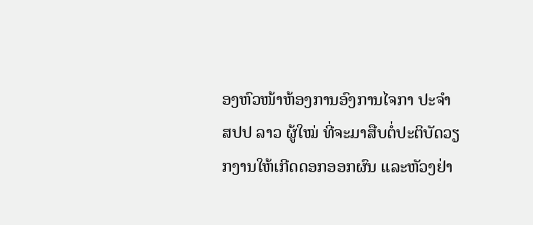ອງຫົວໜ້າຫ້ອງການອົງການໄຈກາ ປະຈຳ ສປປ ລາວ ຜູ້ໃໝ່ ທີ່ຈະມາສືບຕໍ່ປະຕິບັດວຽກງານໃຫ້ເກີດດອກອອກຜົນ ແລະຫັວງຢ່າ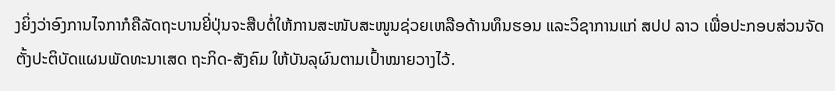ງຍິ່ງວ່າອົງການໄຈກາກໍຄືລັດຖະບານຍີ່ປຸ່ນຈະສືບຕໍ່ໃຫ້ການສະໜັບສະໜູນຊ່ວຍເຫລືອດ້ານທຶນຮອນ ແລະວິຊາການແກ່ ສປປ ລາວ ເພື່ອປະກອບສ່ວນຈັດຕັ້ງປະຕິບັດແຜນພັດທະນາເສດ ຖະກິດ-ສັງຄົມ ໃຫ້ບັນລຸຜົນຕາມເປົ້າໝາຍວາງໄວ້.